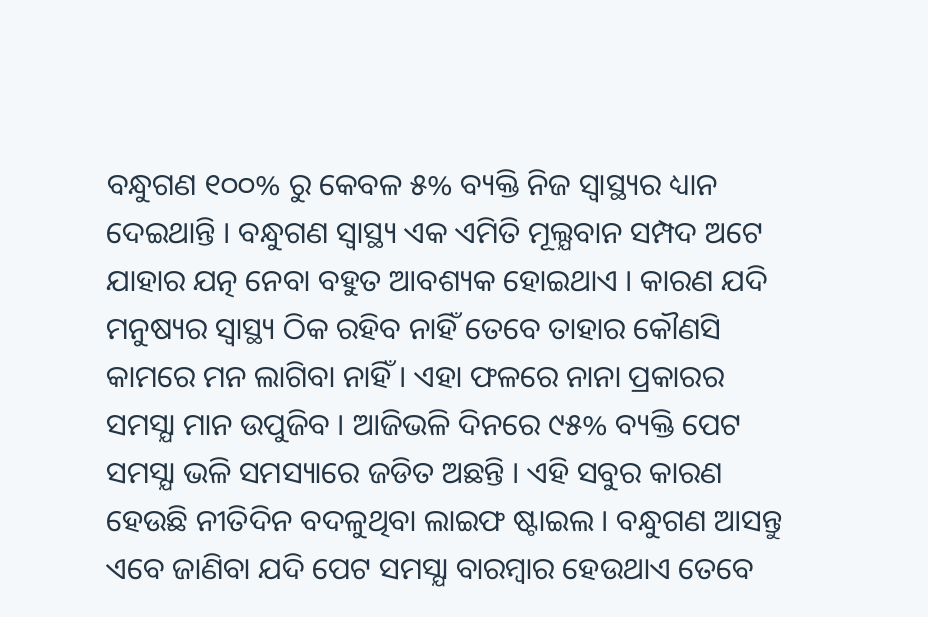ବନ୍ଧୁଗଣ ୧୦୦% ରୁ କେବଳ ୫% ବ୍ୟକ୍ତି ନିଜ ସ୍ୱାସ୍ଥ୍ୟର ଧ୍ୟାନ ଦେଇଥାନ୍ତି । ବନ୍ଧୁଗଣ ସ୍ୱାସ୍ଥ୍ୟ ଏକ ଏମିତି ମୂଲ୍ଯବାନ ସମ୍ପଦ ଅଟେ ଯାହାର ଯତ୍ନ ନେବା ବହୁତ ଆବଶ୍ୟକ ହୋଇଥାଏ । କାରଣ ଯଦି ମନୁଷ୍ୟର ସ୍ୱାସ୍ଥ୍ୟ ଠିକ ରହିବ ନାହିଁ ତେବେ ତାହାର କୌଣସି କାମରେ ମନ ଲାଗିବା ନାହିଁ । ଏହା ଫଳରେ ନାନା ପ୍ରକାରର ସମସ୍ଯା ମାନ ଉପୁଜିବ । ଆଜିଭଳି ଦିନରେ ୯୫% ବ୍ୟକ୍ତି ପେଟ ସମସ୍ଯା ଭଳି ସମସ୍ୟାରେ ଜଡିତ ଅଛନ୍ତି । ଏହି ସବୁର କାରଣ ହେଉଛି ନୀତିଦିନ ବଦଳୁଥିବା ଲାଇଫ ଷ୍ଟାଇଲ । ବନ୍ଧୁଗଣ ଆସନ୍ତୁ ଏବେ ଜାଣିବା ଯଦି ପେଟ ସମସ୍ଯା ବାରମ୍ବାର ହେଉଥାଏ ତେବେ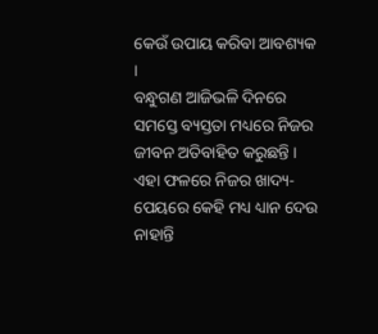କେଉଁ ଉପାୟ କରିବା ଆବଶ୍ୟକ ।
ବନ୍ଧୁଗଣ ଆଜିଭଳି ଦିନରେ ସମସ୍ତେ ବ୍ୟସ୍ତତା ମଧ୍ୟରେ ନିଜର ଜୀବନ ଅତିବାହିତ କରୁଛନ୍ତି । ଏହା ଫଳରେ ନିଜର ଖାଦ୍ୟ-ପେୟରେ କେହି ମଧ୍ୟ ଧ୍ୟାନ ଦେଉ ନାହାନ୍ତି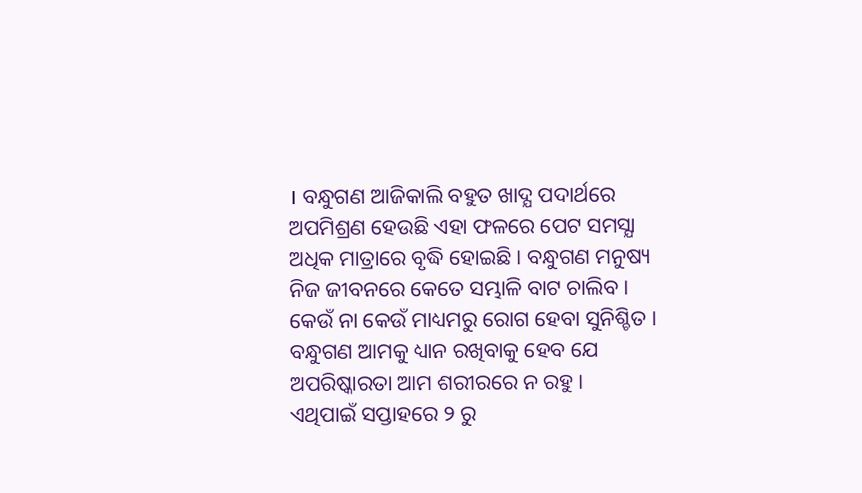। ବନ୍ଧୁଗଣ ଆଜିକାଲି ବହୁତ ଖାଦ୍ଯ ପଦାର୍ଥରେ ଅପମିଶ୍ରଣ ହେଉଛି ଏହା ଫଳରେ ପେଟ ସମସ୍ଯା ଅଧିକ ମାତ୍ରାରେ ବୃଦ୍ଧି ହୋଇଛି । ବନ୍ଧୁଗଣ ମନୁଷ୍ୟ ନିଜ ଜୀବନରେ କେତେ ସମ୍ଭାଳି ବାଟ ଚାଲିବ । କେଉଁ ନା କେଉଁ ମାଧ୍ୟମରୁ ରୋଗ ହେବା ସୁନିଶ୍ଚିତ । ବନ୍ଧୁଗଣ ଆମକୁ ଧ୍ୟାନ ରଖିବାକୁ ହେବ ଯେ ଅପରିଷ୍କାରତା ଆମ ଶରୀରରେ ନ ରହୁ ।
ଏଥିପାଇଁ ସପ୍ତାହରେ ୨ ରୁ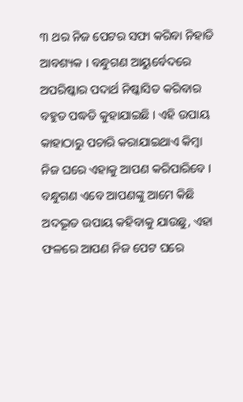୩ ଥର ନିଜ ପେଟର ସଫା କରିବା ନିହାତି ଆବଶ୍ୟକ । ବନ୍ଧୁଗଣ ଆୟୁର୍ବେଦରେ ଅପରିଷ୍କାର ପଦାର୍ଥ ନିଷ୍କାସିତ କରିବାର ବହୁତ ପଦ୍ଧତି କୁହାଯାଇଛି । ଏହି ଉପାୟ କାହାଠାରୁ ପଚାରି କରାଯାଇଥାଏ କିମ୍ବା ନିଜ ଘରେ ଏହାକୁ ଆପଣ କରିପାରିବେ । ବନ୍ଧୁଗଣ ଏବେ ଆପଣଙ୍କୁ ଆମେ କିଛି ଅଦଦ୍ଭୂତ ଉପାୟ କହିବାକୁ ଯାଉଛୁ, ଏହା ଫଳରେ ଆପଣ ନିଜ ପେଟ ଘରେ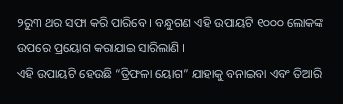୨ରୁ୩ ଥର ସଫା କରି ପାରିବେ । ବନ୍ଧୁଗଣ ଏହି ଉପାୟଟି ୧୦୦୦ ଲୋକଙ୍କ ଉପରେ ପ୍ରୟୋଗ କରାଯାଇ ସାରିଲାଣି ।
ଏହି ଉପାୟଟି ହେଉଛି “ତ୍ରିଫଳା ୟୋଗ” ଯାହାକୁ ବନାଇବା ଏବଂ ତିଆରି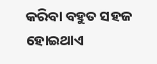କରିବା ବହୁତ ସହଜ ହୋଇଥାଏ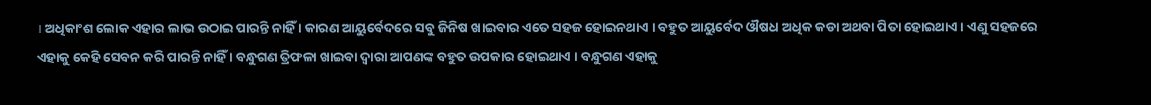। ଅଧିକାଂଶ ଲୋକ ଏହାର ଲାଭ ଉଠାଇ ପାରନ୍ତି ନାହିଁ । କାରଣ ଆୟୁର୍ବେଦରେ ସବୁ ଜିନିଷ ଖାଇବାର ଏତେ ସହଜ ହୋଇନଥାଏ । ବହୁତ ଆୟୁର୍ବେଦ ଔଷଧ ଅଧିକ କଡା ଅଥବା ପିତା ହୋଇଥାଏ । ଏଣୁ ସହଜରେ ଏହାକୁ କେହି ସେବନ କରି ପାରନ୍ତି ନାହିଁ । ବନ୍ଧୁଗଣ ତ୍ରିଫଳା ଖାଇବା ଦ୍ଵାରା ଆପଣଙ୍କ ବହୁତ ଉପକାର ହୋଇଥାଏ । ବନ୍ଧୁଗଣ ଏହାକୁ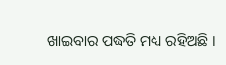ଖାଇବାର ପଦ୍ଧତି ମଧ୍ୟ ରହିଅଛି ।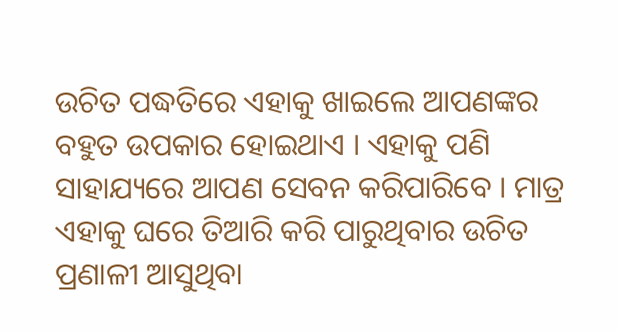ଉଚିତ ପଦ୍ଧତିରେ ଏହାକୁ ଖାଇଲେ ଆପଣଙ୍କର ବହୁତ ଉପକାର ହୋଇଥାଏ । ଏହାକୁ ପଣି ସାହାଯ୍ୟରେ ଆପଣ ସେବନ କରିପାରିବେ । ମାତ୍ର ଏହାକୁ ଘରେ ତିଆରି କରି ପାରୁଥିବାର ଉଚିତ ପ୍ରଣାଳୀ ଆସୁଥିବା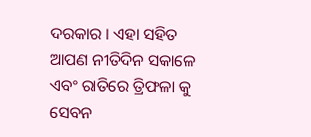ଦରକାର । ଏହା ସହିତ ଆପଣ ନୀତିଦିନ ସକାଳେ ଏବଂ ରାତିରେ ତ୍ରିଫଳା କୁ ସେବନ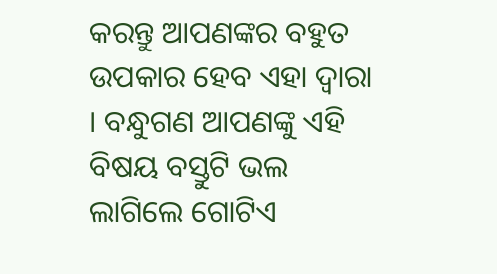କରନ୍ତୁ ଆପଣଙ୍କର ବହୁତ ଉପକାର ହେବ ଏହା ଦ୍ଵାରା । ବନ୍ଧୁଗଣ ଆପଣଙ୍କୁ ଏହି ବିଷୟ ବସ୍ତୁଟି ଭଲ ଲାଗିଲେ ଗୋଟିଏ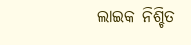ଲାଇକ ନିଶ୍ଚିତ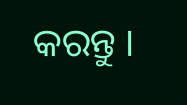କରନ୍ତୁ ।